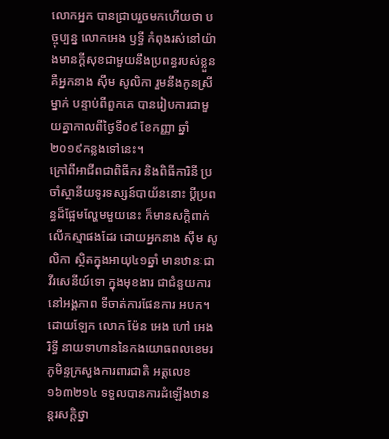លោកអ្នក បានជ្រាបរួចមកហើយថា បច្ចុប្បន្ន លោកអេង ឫទ្ធី កំពុងរស់នៅយ៉ាងមានក្ដីសុខជាមួយនឹងប្រពន្ធរបស់ខ្លួនគឺអ្នកនាង ស៊ឹម សូលិកា រួមនឹងកូនស្រីម្នាក់ បន្ទាប់ពីពួកគេ បានរៀបការជាមួយគ្នាកាលពីថ្ងៃទី០៩ ខែកញ្ញា ឆ្នាំ២០១៩កន្លងទៅនេះ។
ក្រៅពីអាជីពជាពិធីករ និងពិធីការិនី ប្រចាំស្ថានីយទូរទស្សន៍បាយ័ននោះ ប្ដីប្រពន្ធដ៏ផ្អែមល្ហែមមួយនេះ ក៏មានសក្ដិពាក់លើកស្មាផងដែរ ដោយអ្នកនាង ស៊ឹម សូលិកា ស្ថិតក្នុងអាយុ៤១ឆ្នាំ មានឋានៈជា វីរសេនីយ៍ទោ ក្នុងមុខងារ ជាជំនួយការ នៅអង្គភាព ទីចាត់ការផែនការ អបក។
ដោយឡែក លោក ម៉ែន អេង ហៅ អេង រិទ្ធី នាយទាហាននៃកងយោធពលខេមរភូមិន្ទក្រសួងការពារជាតិ អត្តលេខ១៦៣២១៤ ទទួលបានការដំឡើងឋានន្តរសក្ដិថ្នា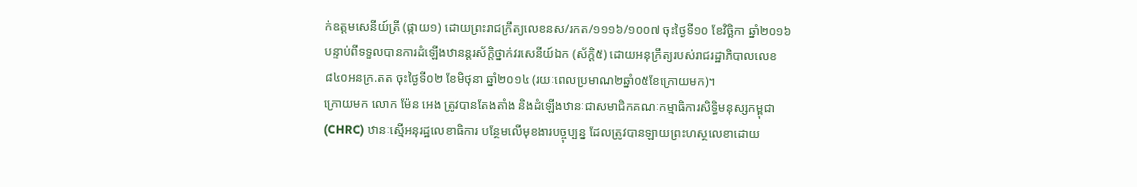ក់ឧត្តមសេនីយ៍ត្រី (ផ្កាយ១) ដោយព្រះរាជក្រឹត្យលេខនស/រកត/១១១៦/១០០៧ ចុះថ្ងៃទី១០ ខែវិច្ឆិកា ឆ្នាំ២០១៦
បន្ទាប់ពីទទួលបានការដំឡើងឋានន្តរស័ក្តិថ្នាក់វរសេនីយ៍ឯក (ស័ក្តិ៥) ដោយអនុក្រឹត្យរបស់រាជរដ្ឋាភិបាលលេខ៨៤០អនក្រ.តត ចុះថ្ងៃទី០២ ខែមិថុនា ឆ្នាំ២០១៤ (រយៈពេលប្រមាណ២ឆ្នាំ០៥ខែក្រោយមក)។
ក្រោយមក លោក ម៉ែន អេង ត្រូវបានតែងតាំង និងដំឡើងឋានៈជាសមាជិកគណៈកម្មាធិការសិទ្ធិមនុស្សកម្ពុជា (CHRC) ឋានៈស្មើអនុរដ្ឋលេខាធិការ បន្ថែមលើមុខងារបច្ចុប្បន្ន ដែលត្រូវបានឡាយព្រះហស្ថលេខាដោយ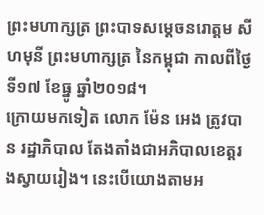ព្រះមហាក្សត្រ ព្រះបាទសម្តេចនរោត្តម សីហមុនី ព្រះមហាក្សត្រ នៃកម្ពុជា កាលពីថ្ងៃទី១៧ ខែធ្នូ ឆ្នាំ២០១៨។
ក្រោយមកទៀត លោក ម៉ែន អេង ត្រូវបាន រដ្ឋាភិបាល តែងតាំងជាអភិបាលខេត្តរងស្វាយរៀង។ នេះបើយោងតាមអ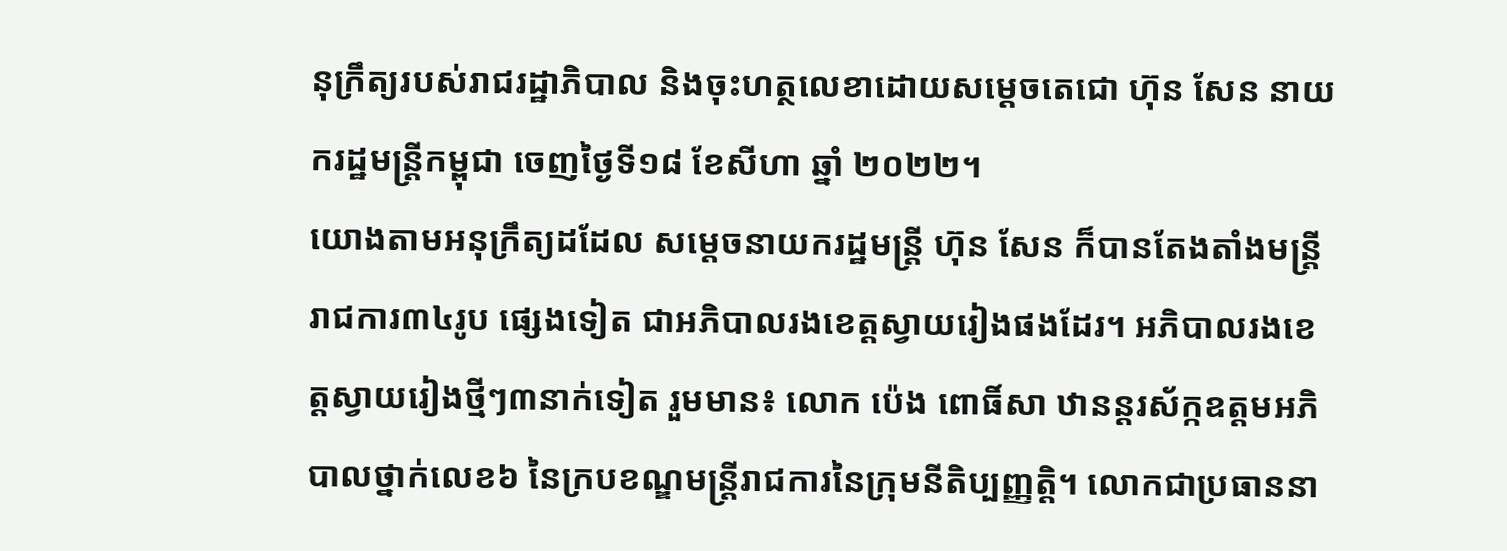នុក្រឹត្យរបស់រាជរដ្ឋាភិបាល និងចុះហត្ថលេខាដោយសម្តេចតេជោ ហ៊ុន សែន នាយករដ្ឋមន្ត្រីកម្ពុជា ចេញថ្ងៃទី១៨ ខែសីហា ឆ្នាំ ២០២២។
យោងតាមអនុក្រឹត្យដដែល សម្តេចនាយករដ្ឋមន្ត្រី ហ៊ុន សែន ក៏បានតែងតាំងមន្ត្រីរាជការ៣៤រូប ផ្សេងទៀត ជាអភិបាលរងខេត្តស្វាយរៀងផងដែរ។ អភិបាលរងខេត្តស្វាយរៀងថ្មីៗ៣នាក់ទៀត រួមមាន៖ លោក ប៉េង ពោធិ៍សា ឋានន្តរស័ក្កឧត្តមអភិបាលថ្នាក់លេខ៦ នៃក្របខណ្ឌមន្ត្រីរាជការនៃក្រុមនីតិប្បញ្ញត្តិ។ លោកជាប្រធាននា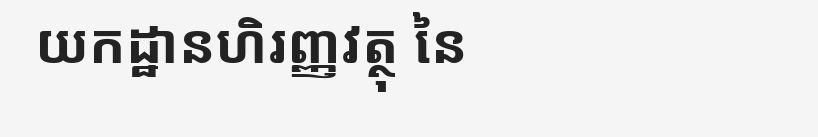យកដ្ឋានហិរញ្ញវត្ថុ នៃ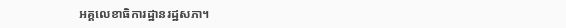អគ្គលេខាធិការដ្ឋានរដ្ឋសភា។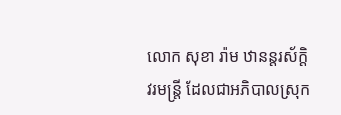លោក សុខា រ៉ាម ឋានន្តរស័ក្តិវរមន្ត្រី ដែលជាអភិបាលស្រុក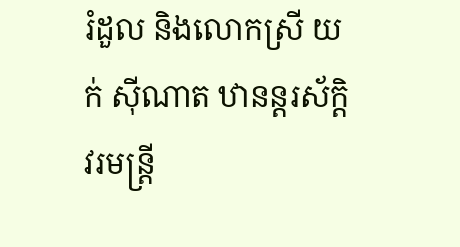រំដួល និងលោកស្រី យក់ ស៊ីណាត ឋានន្តរស័ក្តិវរមន្ត្រី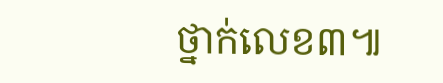ថ្នាក់លេខ៣៕